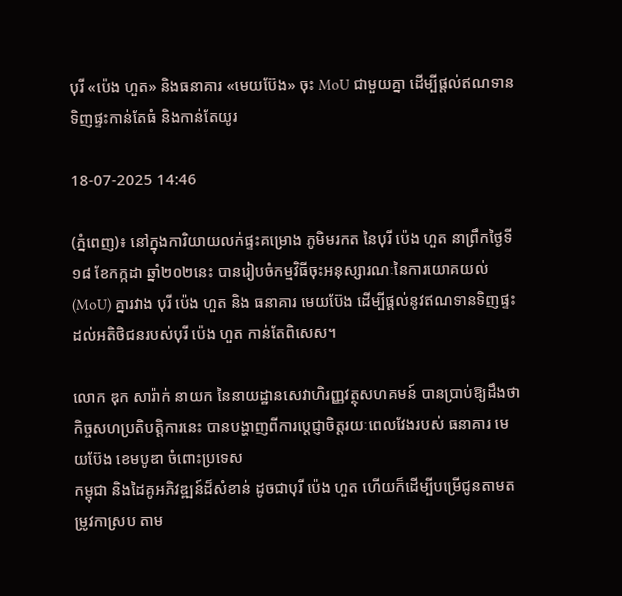បុរី «ប៉េង ហួត» និងធនាគារ «មេយប៊ែង» ចុះ MoU ជាមួយគ្នា ដើម្បីផ្ដល់ឥណទានទិញផ្ទះកាន់តែធំ និងកាន់តែយូរ

18-07-2025 14:46

(ភ្នំពេញ)៖ នៅក្នុងការិយាយលក់ផ្ទះគម្រោង ភូមិមរកត នៃបុរី ប៉េង ហួត នាព្រឹកថ្ងៃទី១៨ ខែកក្កដា ឆ្នាំ២០២នេះ បានរៀបចំកម្មវិធីចុះអនុស្សារណៈនៃការយោគយល់ (MoU) គ្នារវាង បុរី ប៉េង ហួត និង ធនាគារ មេយប៊ែង ដើម្បីផ្ដល់នូវឥណទានទិញផ្ទះដល់អតិថិជនរបស់បុរី ប៉េង ហួត កាន់តែពិសេស។

លោក ឌុក សារ៉ាក់ នាយក នៃនាយដ្ឋានសេវាហិរញ្ញវត្ថុសហគមន៍ បានប្រាប់ឱ្យដឹងថា កិច្ចសហប្រតិបត្តិការនេះ បានបង្ហាញពីការប្តេជ្ញាចិត្តរយៈពេលវែងរបស់ ធនាគារ មេយប៊ែង ខេមបូឌា ចំពោះប្រទេស
កម្ពុជា និងដៃគូអភិវឌ្ឍន៍ដ៏សំខាន់ ដូចជាបុរី ប៉េង ហួត ហើយក៏ដើម្បីបម្រើជូនតាមតម្រូវកាស្រប តាម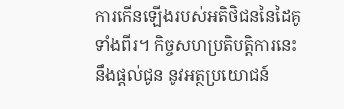ការកើនឡើងរបស់អតិថិជននៃដៃគូទាំងពីរ។ កិច្ចសហប្រតិបត្តិការនេះនឹងផ្ដល់ជូន នូវអត្ថប្រយោជន៍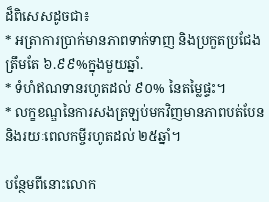ដ៏ពិសេសដូចជា៖
* អត្រាការប្រាក់មានភាពទាក់ទាញ និងប្រកួតប្រជែងត្រឹមតែ ៦.៩៩%ក្នុងមួយឆ្នាំ.
* ទំហំឥណទានរហូតដល់ ៩០% នៃតម្លៃផ្ទះ។
* លក្ខខណ្ឌនៃការសងត្រឡប់មកវិញមានភាពបត់បែន និងរយៈពេលកម្ចីរហូតដល់ ២៥ឆ្នាំ។

បន្ថែមពីនោះលោក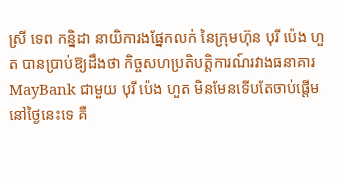ស្រី ទេព កន្និដា នាយិការងផ្នែកលក់ នៃក្រុមហ៊ុន បុរី ប៉េង ហួត បានប្រាប់ឱ្យដឹងថា កិច្ចសហប្រតិបត្តិការណ៍រវាងធនាគារ MayBank ជាមួយ បុរី ប៉េង ហួត មិនមែនទើបតែចាប់ផ្តើមនៅថ្ងៃនេះទេ គឺ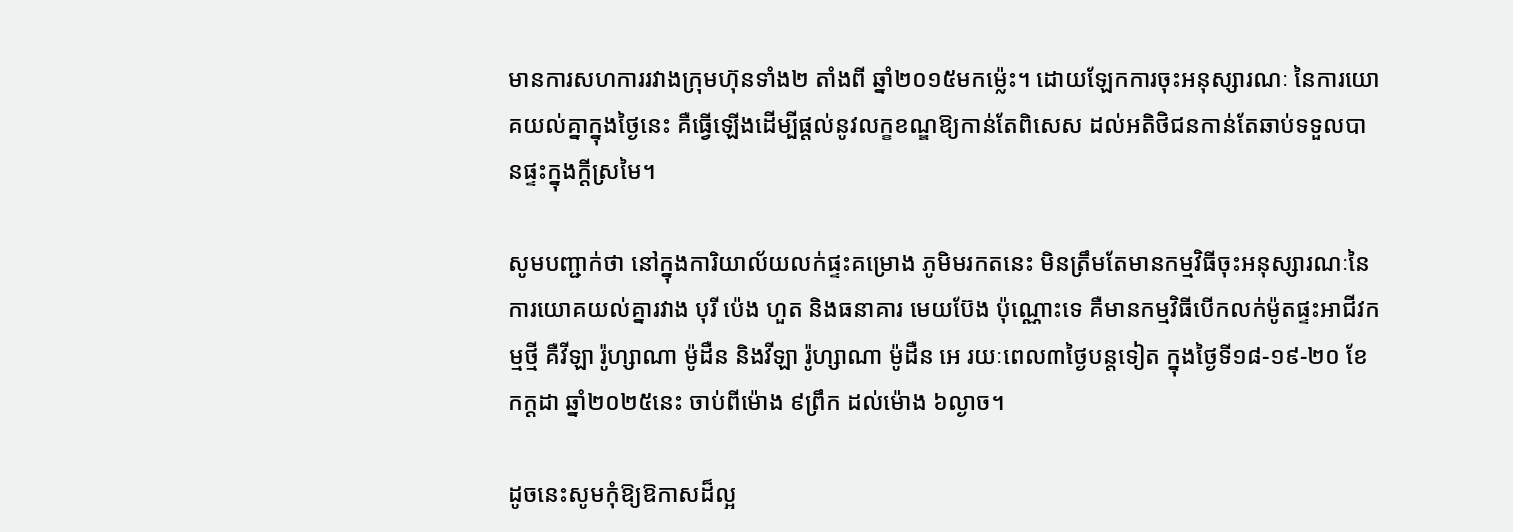មានការសហការរវាងក្រុមហ៊ុនទាំង២ តាំងពី ឆ្នាំ២០១៥មកម្ល៉េះ។ ដោយឡែកការចុះអនុស្សារណៈ នៃការយោគយល់គ្នាក្នុងថ្ងៃនេះ គឺធ្វើឡើងដើម្បីផ្ដល់នូវលក្ខខណ្ឌឱ្យកាន់តែពិសេស ដល់អតិថិជនកាន់តែឆាប់ទទួលបានផ្ទះក្នុងក្ដីស្រមៃ។

សូមបញ្ជាក់ថា នៅក្នុងការិយាល័យលក់ផ្ទះគម្រោង ភូមិមរកតនេះ មិនត្រឹមតែមានកម្មវិធីចុះអនុស្សារណៈនៃការយោគយល់គ្នារវាង បុរី ប៉េង ហួត និងធនាគារ មេយប៊ែង ប៉ុណ្ណោះទេ គឺមានកម្មវិធីបើកលក់ម៉ូតផ្ទះអាជីវកម្មថ្មី គឺវីឡា រ៉ូហ្សាណា ម៉ូដឺន និងវីឡា រ៉ូហ្សាណា ម៉ូដឺន អេ រយៈពេល៣ថ្ងៃបន្តទៀត ក្នុងថ្ងៃទី១៨-១៩-២០ ខែកក្ដដា ឆ្នាំ២០២៥នេះ ចាប់ពីម៉ោង ៩ព្រឹក ដល់ម៉ោង ៦ល្ងាច។

ដូចនេះសូមកុំឱ្យឱកាសដ៏ល្អ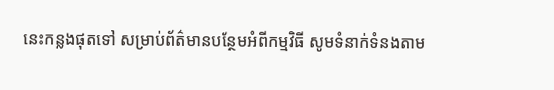នេះកន្លងផុតទៅ សម្រាប់ព័ត៌មានបន្ថែមអំពីកម្មវិធី សូមទំនាក់ទំនងតាម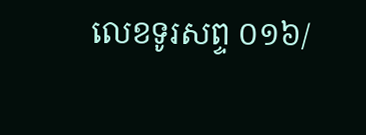លេខទូរសព្ទ ០១៦/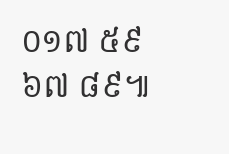០១៧ ៥៩ ៦៧ ៨៩៕